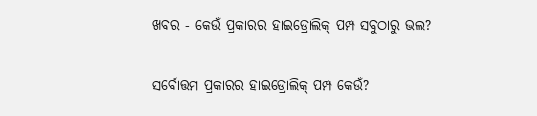ଖବର - କେଉଁ ପ୍ରକାରର ହାଇଡ୍ରୋଲିକ୍ ପମ୍ପ ସବୁଠାରୁ ଭଲ?

ସର୍ବୋତ୍ତମ ପ୍ରକାରର ହାଇଡ୍ରୋଲିକ୍ ପମ୍ପ କେଉଁ?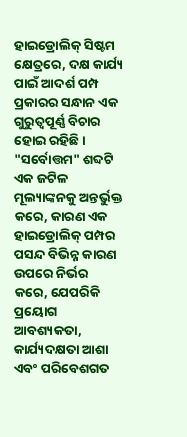ହାଇଡ୍ରୋଲିକ୍ ସିଷ୍ଟମ କ୍ଷେତ୍ରରେ, ଦକ୍ଷ କାର୍ଯ୍ୟ ପାଇଁ ଆଦର୍ଶ ପମ୍ପ ପ୍ରକାରର ସନ୍ଧାନ ଏକ ଗୁରୁତ୍ୱପୂର୍ଣ୍ଣ ବିଚାର ହୋଇ ରହିଛି। "ସର୍ବୋତ୍ତମ" ଶବ୍ଦଟି ଏକ ଜଟିଳ ମୂଲ୍ୟାଙ୍କନକୁ ଅନ୍ତର୍ଭୁକ୍ତ କରେ, କାରଣ ଏକ ହାଇଡ୍ରୋଲିକ୍ ପମ୍ପର ପସନ୍ଦ ବିଭିନ୍ନ କାରଣ ଉପରେ ନିର୍ଭର କରେ, ଯେପରିକି ପ୍ରୟୋଗ ଆବଶ୍ୟକତା, କାର୍ଯ୍ୟଦକ୍ଷତା ଆଶା ଏବଂ ପରିବେଶଗତ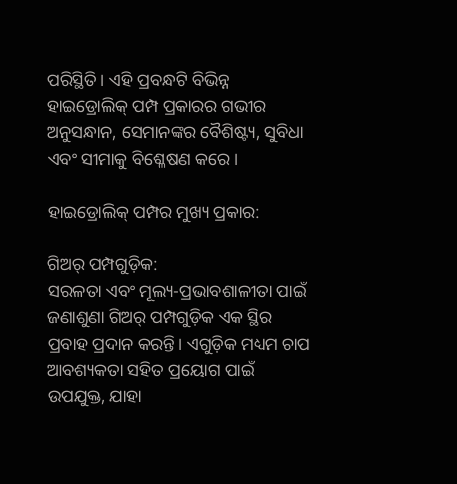ପରିସ୍ଥିତି। ଏହି ପ୍ରବନ୍ଧଟି ବିଭିନ୍ନ ହାଇଡ୍ରୋଲିକ୍ ପମ୍ପ ପ୍ରକାରର ଗଭୀର ଅନୁସନ୍ଧାନ, ସେମାନଙ୍କର ବୈଶିଷ୍ଟ୍ୟ, ସୁବିଧା ଏବଂ ସୀମାକୁ ବିଶ୍ଳେଷଣ କରେ।

ହାଇଡ୍ରୋଲିକ୍ ପମ୍ପର ମୁଖ୍ୟ ପ୍ରକାର:

ଗିଅର୍ ପମ୍ପଗୁଡ଼ିକ:
ସରଳତା ଏବଂ ମୂଲ୍ୟ-ପ୍ରଭାବଶାଳୀତା ପାଇଁ ଜଣାଶୁଣା ଗିଅର୍ ପମ୍ପଗୁଡ଼ିକ ଏକ ସ୍ଥିର ପ୍ରବାହ ପ୍ରଦାନ କରନ୍ତି। ଏଗୁଡ଼ିକ ମଧ୍ୟମ ଚାପ ଆବଶ୍ୟକତା ସହିତ ପ୍ରୟୋଗ ପାଇଁ ଉପଯୁକ୍ତ, ଯାହା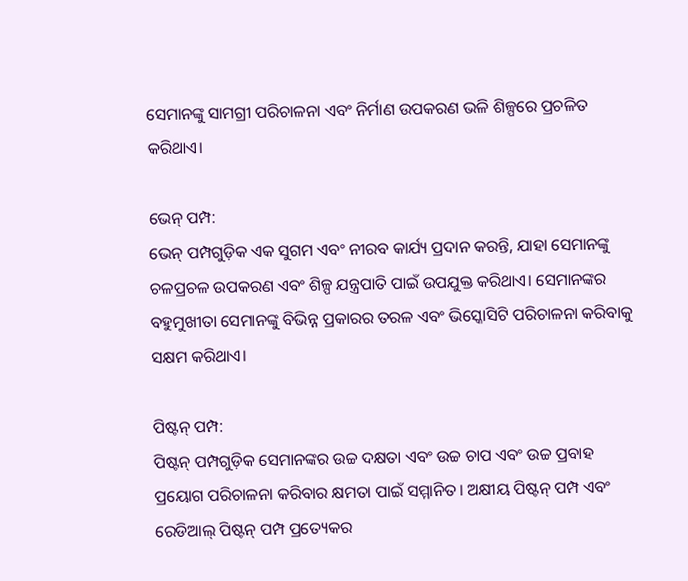ସେମାନଙ୍କୁ ସାମଗ୍ରୀ ପରିଚାଳନା ଏବଂ ନିର୍ମାଣ ଉପକରଣ ଭଳି ଶିଳ୍ପରେ ପ୍ରଚଳିତ କରିଥାଏ।

ଭେନ୍ ପମ୍ପ:
ଭେନ୍ ପମ୍ପଗୁଡ଼ିକ ଏକ ସୁଗମ ଏବଂ ନୀରବ କାର୍ଯ୍ୟ ପ୍ରଦାନ କରନ୍ତି, ଯାହା ସେମାନଙ୍କୁ ଚଳପ୍ରଚଳ ଉପକରଣ ଏବଂ ଶିଳ୍ପ ଯନ୍ତ୍ରପାତି ପାଇଁ ଉପଯୁକ୍ତ କରିଥାଏ। ସେମାନଙ୍କର ବହୁମୁଖୀତା ସେମାନଙ୍କୁ ବିଭିନ୍ନ ପ୍ରକାରର ତରଳ ଏବଂ ଭିସ୍କୋସିଟି ପରିଚାଳନା କରିବାକୁ ସକ୍ଷମ କରିଥାଏ।

ପିଷ୍ଟନ୍ ପମ୍ପ:
ପିଷ୍ଟନ୍ ପମ୍ପଗୁଡ଼ିକ ସେମାନଙ୍କର ଉଚ୍ଚ ଦକ୍ଷତା ଏବଂ ଉଚ୍ଚ ଚାପ ଏବଂ ଉଚ୍ଚ ପ୍ରବାହ ପ୍ରୟୋଗ ପରିଚାଳନା କରିବାର କ୍ଷମତା ପାଇଁ ସମ୍ମାନିତ। ଅକ୍ଷୀୟ ପିଷ୍ଟନ୍ ପମ୍ପ ଏବଂ ରେଡିଆଲ୍ ପିଷ୍ଟନ୍ ପମ୍ପ ପ୍ରତ୍ୟେକର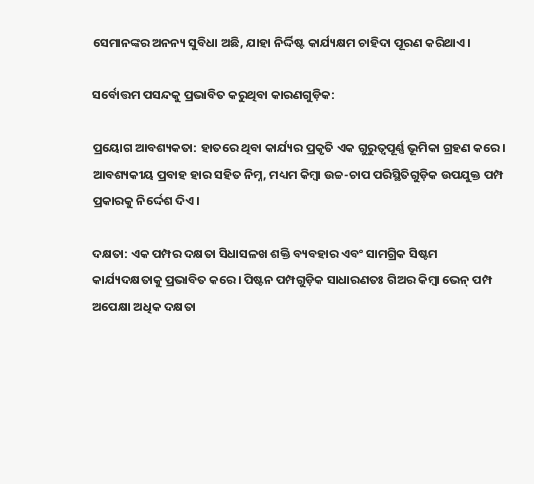ସେମାନଙ୍କର ଅନନ୍ୟ ସୁବିଧା ଅଛି, ଯାହା ନିର୍ଦ୍ଦିଷ୍ଟ କାର୍ଯ୍ୟକ୍ଷମ ଚାହିଦା ପୂରଣ କରିଥାଏ।

ସର୍ବୋତ୍ତମ ପସନ୍ଦକୁ ପ୍ରଭାବିତ କରୁଥିବା କାରଣଗୁଡ଼ିକ:

ପ୍ରୟୋଗ ଆବଶ୍ୟକତା: ହାତରେ ଥିବା କାର୍ଯ୍ୟର ପ୍ରକୃତି ଏକ ଗୁରୁତ୍ୱପୂର୍ଣ୍ଣ ଭୂମିକା ଗ୍ରହଣ କରେ। ଆବଶ୍ୟକୀୟ ପ୍ରବାହ ହାର ସହିତ ନିମ୍ନ, ମଧ୍ୟମ କିମ୍ବା ଉଚ୍ଚ-ଚାପ ପରିସ୍ଥିତିଗୁଡ଼ିକ ଉପଯୁକ୍ତ ପମ୍ପ ପ୍ରକାରକୁ ନିର୍ଦ୍ଦେଶ ଦିଏ।

ଦକ୍ଷତା: ଏକ ପମ୍ପର ଦକ୍ଷତା ସିଧାସଳଖ ଶକ୍ତି ବ୍ୟବହାର ଏବଂ ସାମଗ୍ରିକ ସିଷ୍ଟମ କାର୍ଯ୍ୟଦକ୍ଷତାକୁ ପ୍ରଭାବିତ କରେ। ପିଷ୍ଟନ ପମ୍ପଗୁଡ଼ିକ ସାଧାରଣତଃ ଗିଅର କିମ୍ବା ଭେନ୍ ପମ୍ପ ଅପେକ୍ଷା ଅଧିକ ଦକ୍ଷତା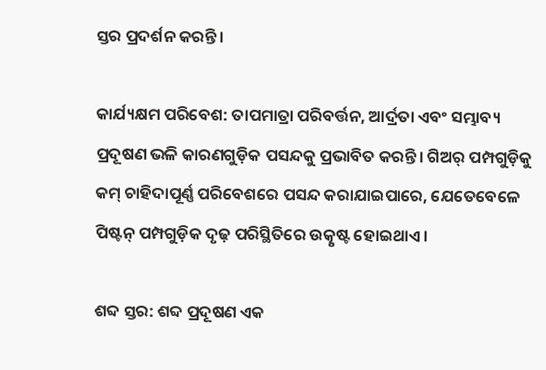ସ୍ତର ପ୍ରଦର୍ଶନ କରନ୍ତି।

କାର୍ଯ୍ୟକ୍ଷମ ପରିବେଶ: ତାପମାତ୍ରା ପରିବର୍ତ୍ତନ, ଆର୍ଦ୍ରତା ଏବଂ ସମ୍ଭାବ୍ୟ ପ୍ରଦୂଷଣ ଭଳି କାରଣଗୁଡ଼ିକ ପସନ୍ଦକୁ ପ୍ରଭାବିତ କରନ୍ତି। ଗିଅର୍ ପମ୍ପଗୁଡ଼ିକୁ କମ୍ ଚାହିଦାପୂର୍ଣ୍ଣ ପରିବେଶରେ ପସନ୍ଦ କରାଯାଇପାରେ, ଯେତେବେଳେ ପିଷ୍ଟନ୍ ପମ୍ପଗୁଡ଼ିକ ଦୃଢ଼ ପରିସ୍ଥିତିରେ ଉତ୍କୃଷ୍ଟ ହୋଇଥାଏ।

ଶବ୍ଦ ସ୍ତର: ଶବ୍ଦ ପ୍ରଦୂଷଣ ଏକ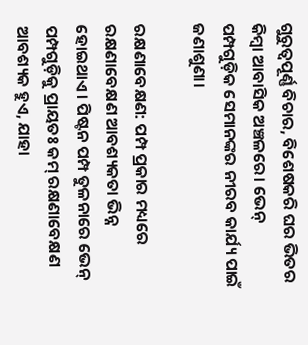ଗୁରୁତ୍ୱପୂର୍ଣ୍ଣ ବିଚାର, ବିଶେଷକରି ଘର ଭିତର କିମ୍ବା ଆବାସିକ ଅଞ୍ଚଳରେ। ଭେନ୍ ପମ୍ପଗୁଡ଼ିକ ସେମାନଙ୍କର ନୀରବ କାର୍ଯ୍ୟ ପାଇଁ ଜଣାଶୁଣା।

ରକ୍ଷଣାବେକ୍ଷଣ: ପମ୍ପ ପ୍ରକାର ମଧ୍ୟରେ ରକ୍ଷଣାବେକ୍ଷଣ ଆବଶ୍ୟକତା ଭିନ୍ନ ହୋଇଥାଏ। ପିଷ୍ଟନ ପମ୍ପ ତୁଳନାରେ ଭେନ୍ ପମ୍ପଗୁଡ଼ିକୁ ପ୍ରାୟତଃ କମ୍ ରକ୍ଷଣାବେକ୍ଷଣ ଆବଶ୍ୟକ ହୁଏ, ଯାହା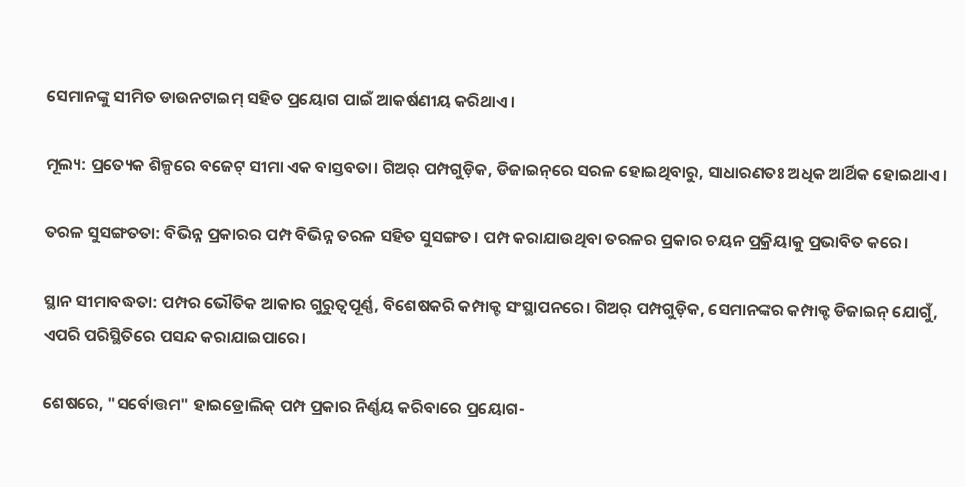ସେମାନଙ୍କୁ ସୀମିତ ଡାଉନଟାଇମ୍ ସହିତ ପ୍ରୟୋଗ ପାଇଁ ଆକର୍ଷଣୀୟ କରିଥାଏ।

ମୂଲ୍ୟ: ପ୍ରତ୍ୟେକ ଶିଳ୍ପରେ ବଜେଟ୍ ସୀମା ଏକ ବାସ୍ତବତା। ଗିଅର୍ ପମ୍ପଗୁଡ଼ିକ, ଡିଜାଇନ୍‌ରେ ସରଳ ହୋଇଥିବାରୁ, ସାଧାରଣତଃ ଅଧିକ ଆର୍ଥିକ ହୋଇଥାଏ।

ତରଳ ସୁସଙ୍ଗତତା: ବିଭିନ୍ନ ପ୍ରକାରର ପମ୍ପ ବିଭିନ୍ନ ତରଳ ସହିତ ସୁସଙ୍ଗତ। ପମ୍ପ କରାଯାଉଥିବା ତରଳର ପ୍ରକାର ଚୟନ ପ୍ରକ୍ରିୟାକୁ ପ୍ରଭାବିତ କରେ।

ସ୍ଥାନ ସୀମାବଦ୍ଧତା: ପମ୍ପର ଭୌତିକ ଆକାର ଗୁରୁତ୍ୱପୂର୍ଣ୍ଣ, ବିଶେଷକରି କମ୍ପାକ୍ଟ ସଂସ୍ଥାପନରେ। ଗିଅର୍ ପମ୍ପଗୁଡ଼ିକ, ସେମାନଙ୍କର କମ୍ପାକ୍ଟ ଡିଜାଇନ୍ ଯୋଗୁଁ, ଏପରି ପରିସ୍ଥିତିରେ ପସନ୍ଦ କରାଯାଇପାରେ।

ଶେଷରେ, "ସର୍ବୋତ୍ତମ" ହାଇଡ୍ରୋଲିକ୍ ପମ୍ପ ପ୍ରକାର ନିର୍ଣ୍ଣୟ କରିବାରେ ପ୍ରୟୋଗ-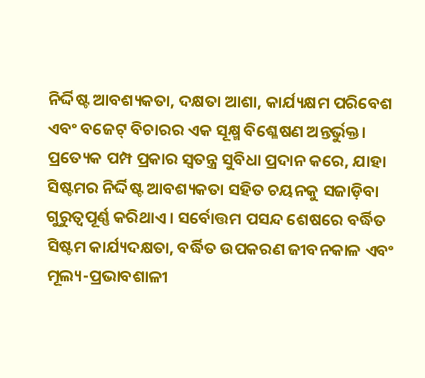ନିର୍ଦ୍ଦିଷ୍ଟ ଆବଶ୍ୟକତା, ଦକ୍ଷତା ଆଶା, କାର୍ଯ୍ୟକ୍ଷମ ପରିବେଶ ଏବଂ ବଜେଟ୍ ବିଚାରର ଏକ ସୂକ୍ଷ୍ମ ବିଶ୍ଳେଷଣ ଅନ୍ତର୍ଭୁକ୍ତ। ପ୍ରତ୍ୟେକ ପମ୍ପ ପ୍ରକାର ସ୍ୱତନ୍ତ୍ର ସୁବିଧା ପ୍ରଦାନ କରେ, ଯାହା ସିଷ୍ଟମର ନିର୍ଦ୍ଦିଷ୍ଟ ଆବଶ୍ୟକତା ସହିତ ଚୟନକୁ ସଜାଡ଼ିବା ଗୁରୁତ୍ୱପୂର୍ଣ୍ଣ କରିଥାଏ। ସର୍ବୋତ୍ତମ ପସନ୍ଦ ଶେଷରେ ବର୍ଦ୍ଧିତ ସିଷ୍ଟମ କାର୍ଯ୍ୟଦକ୍ଷତା, ବର୍ଦ୍ଧିତ ଉପକରଣ ଜୀବନକାଳ ଏବଂ ମୂଲ୍ୟ-ପ୍ରଭାବଶାଳୀ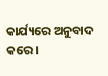କାର୍ଯ୍ୟରେ ଅନୁବାଦ କରେ।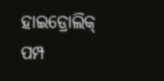ହାଇଡ୍ରୋଲିକ୍ ପମ୍ପ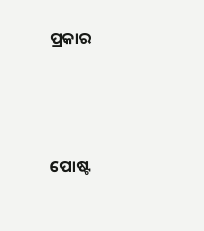ପ୍ରକାର




ପୋଷ୍ଟ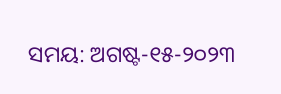ସମୟ: ଅଗଷ୍ଟ-୧୫-୨୦୨୩